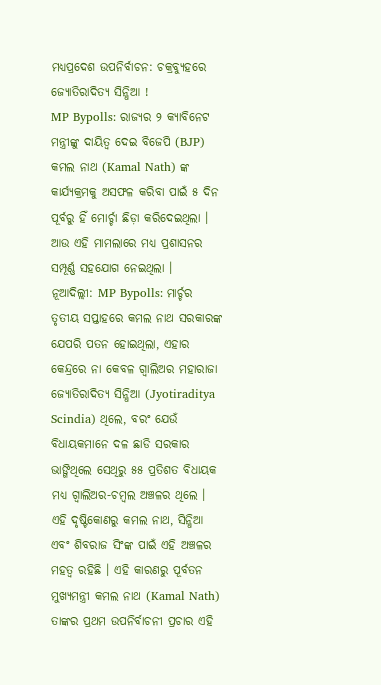ମଧ୍ୟପ୍ରଦେଶ ଉପନିର୍ବାଚନ: ଚକ୍ରବ୍ୟୁହରେ ଜ୍ୟୋତିରାଦିତ୍ୟ ସିନ୍ଧିଆ !
MP Bypolls: ରାଜ୍ୟର ୨ କ୍ୟାବିନେଟ ମନ୍ତ୍ରୀଙ୍କୁ ଦାୟିତ୍ୱ ଦେଇ ବିଜେପି (BJP) କମଲ ନାଥ (Kamal Nath) ଙ୍କ କାର୍ଯ୍ୟକ୍ରମକୁ ଅସଫଳ କରିବା ପାଇଁ ୫ ଦିନ ପୂର୍ବରୁ ହିଁ ମୋର୍ଚ୍ଚା ଛିଡ଼ା କରିଦେଇଥିଲା । ଆଉ ଏହି ମାମଲାରେ ମଧ୍ୟ ପ୍ରଶାସନର ସମ୍ପୂର୍ଣ୍ଣ ସହଯୋଗ ନେଇଥିଲା ।
ନୂଆଦିଲ୍ଲୀ: MP Bypolls: ମାର୍ଚ୍ଚର ତୃତୀୟ ସପ୍ତାହରେ କମଲ ନାଥ ସରକାରଙ୍କ ଯେପରି ପତନ ହୋଇଥିଲା, ଏହାର କେନ୍ଦ୍ରରେ ନା କେବଳ ଗ୍ୱାଲିଅର ମହାରାଜା ଜ୍ୟୋତିରାଦିତ୍ୟ ସିନ୍ଧିଆ (Jyotiraditya Scindia) ଥିଲେ, ବରଂ ଯେଉଁ ବିଧାୟକମାନେ ଦଳ ଛାଡି ସରକାର ଭାଙ୍ଗିଥିଲେ ସେଥିରୁ ୫୫ ପ୍ରତିଶତ ବିଧାୟକ ମଧ୍ୟ ଗ୍ୱାଲିଅର-ଚମ୍ବଲ ଅଞ୍ଚଳର ଥିଲେ । ଏହି ଦୃଷ୍ଟିକୋଣରୁ କମଲ ନାଥ, ସିନ୍ଧିଆ ଏବଂ ଶିବରାଜ ସିଂଙ୍କ ପାଇଁ ଏହି ଅଞ୍ଚଳର ମହତ୍ୱ ରହିଛି । ଏହି କାରଣରୁ ପୂର୍ବତନ ମୁଖ୍ୟମନ୍ତ୍ରୀ କମଲ ନାଥ (Kamal Nath) ତାଙ୍କର ପ୍ରଥମ ଉପନିର୍ବାଚନୀ ପ୍ରଚାର ଏହି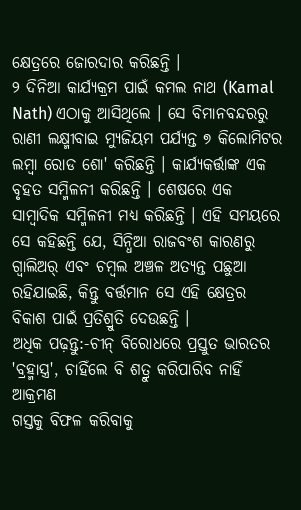କ୍ଷେତ୍ରରେ ଜୋରଦାର କରିଛନ୍ତି ।
୨ ଦିନିଆ କାର୍ଯ୍ୟକ୍ରମ ପାଇଁ କମଲ ନାଥ (Kamal Nath) ଏଠାକୁ ଆସିଥିଲେ । ସେ ବିମାନବନ୍ଦରରୁ ରାଣୀ ଲକ୍ଷ୍ମୀବାଇ ମ୍ୟୁଜିୟମ ପର୍ଯ୍ୟନ୍ତ ୭ କିଲୋମିଟର ଲମ୍ବା ରୋଡ ଶୋ' କରିଛନ୍ତି । କାର୍ଯ୍ୟକର୍ତ୍ତାଙ୍କ ଏକ ବୃହତ ସମ୍ମିଳନୀ କରିଛନ୍ତି । ଶେଷରେ ଏକ ସାମ୍ବାଦିକ ସମ୍ମିଳନୀ ମଧ୍ୟ କରିଛନ୍ତି । ଏହି ସମୟରେ ସେ କହିଛନ୍ତି ଯେ, ସିନ୍ଧିଆ ରାଜବଂଶ କାରଣରୁ ଗ୍ୱାଲିଅର୍ ଏବଂ ଚମ୍ବଲ ଅଞ୍ଚଳ ଅତ୍ୟନ୍ତ ପଛୁଆ ରହିଯାଇଛି, କିନ୍ତୁ ବର୍ତ୍ତମାନ ସେ ଏହି କ୍ଷେତ୍ରର ବିକାଶ ପାଇଁ ପ୍ରତିଶ୍ରୁତି ଦେଉଛନ୍ତି ।
ଅଧିକ ପଢ଼ନ୍ତୁ:-ଚୀନ୍ ବିରୋଧରେ ପ୍ରସ୍ତୁତ ଭାରତର 'ବ୍ରହ୍ମାସ୍ତ୍ର', ଚାହିଁଲେ ବି ଶତ୍ରୁ କରିପାରିବ ନାହିଁ ଆକ୍ରମଣ
ଗସ୍ତକୁ ବିଫଳ କରିବାକୁ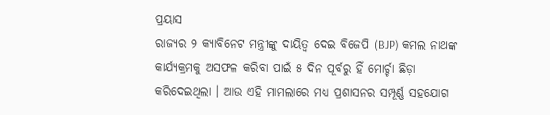ପ୍ରୟାସ
ରାଜ୍ୟର ୨ କ୍ୟାବିନେଟ ମନ୍ତ୍ରୀଙ୍କୁ ଦାୟିତ୍ୱ ଦେଇ ବିଜେପି (BJP) କମଲ ନାଥଙ୍କ କାର୍ଯ୍ୟକ୍ରମକୁ ଅସଫଳ କରିବା ପାଇଁ ୫ ଦିନ ପୂର୍ବରୁ ହିଁ ମୋର୍ଚ୍ଚା ଛିଡ଼ା କରିଦେଇଥିଲା । ଆଉ ଏହି ମାମଲାରେ ମଧ୍ୟ ପ୍ରଶାସନର ସମ୍ପୂର୍ଣ୍ଣ ସହଯୋଗ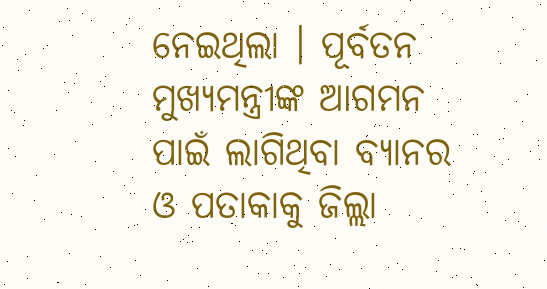ନେଇଥିଲା । ପୂର୍ବତନ ମୁଖ୍ୟମନ୍ତ୍ରୀଙ୍କ ଆଗମନ ପାଇଁ ଲାଗିଥିବା ବ୍ୟାନର ଓ ପତାକାକୁ ଜିଲ୍ଲା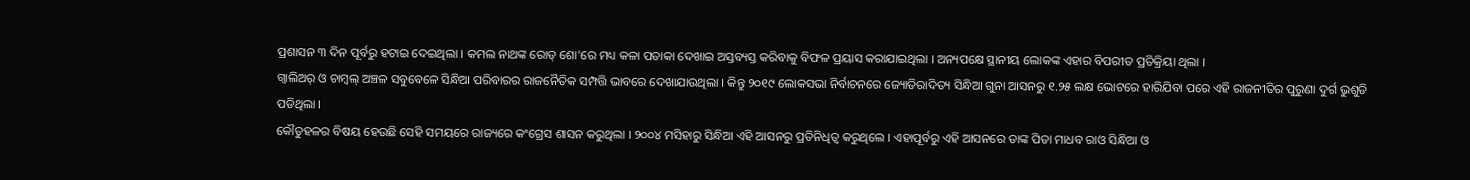ପ୍ରଶାସନ ୩ ଦିନ ପୂର୍ବରୁ ହଟାଇ ଦେଇଥିଲା । କମଲ ନାଥଙ୍କ ରୋଡ୍ ଶୋ'ରେ ମଧ୍ୟ କଳା ପତାକା ଦେଖାଇ ଅସ୍ତବ୍ୟସ୍ତ କରିବାକୁ ବିଫଳ ପ୍ରୟାସ କରାଯାଇଥିଲା । ଅନ୍ୟପକ୍ଷେ ସ୍ଥାନୀୟ ଲୋକଙ୍କ ଏହାର ବିପରୀତ ପ୍ରତିକ୍ରିୟା ଥିଲା ।
ଗ୍ୱାଲିଅର୍ ଓ ଚାମ୍ବଲ୍ ଅଞ୍ଚଳ ସବୁବେଳେ ସିନ୍ଧିଆ ପରିବାରର ରାଜନୈତିକ ସମ୍ପତ୍ତି ଭାବରେ ଦେଖାଯାଉଥିଲା । କିନ୍ତୁ ୨୦୧୯ ଲୋକସଭା ନିର୍ବାଚନରେ ଜ୍ୟୋତିରାଦିତ୍ୟ ସିନ୍ଧିଆ ଗୁନା ଆସନରୁ ୧.୨୫ ଲକ୍ଷ ଭୋଟରେ ହାରିଯିବା ପରେ ଏହି ରାଜନୀତିର ପୁରୁଣା ଦୁର୍ଗ ଭୁଶୁଡି ପଡିଥିଲା ।
କୌତୁହଳର ବିଷୟ ହେଉଛି ସେହି ସମୟରେ ରାଜ୍ୟରେ କଂଗ୍ରେସ ଶାସନ କରୁଥିଲା । ୨୦୦୪ ମସିହାରୁ ସିନ୍ଧିଆ ଏହି ଆସନରୁ ପ୍ରତିନିଧିତ୍ୱ କରୁଥିଲେ । ଏହାପୂର୍ବରୁ ଏହି ଆସନରେ ତାଙ୍କ ପିତା ମାଧବ ରାଓ ସିନ୍ଧିଆ ଓ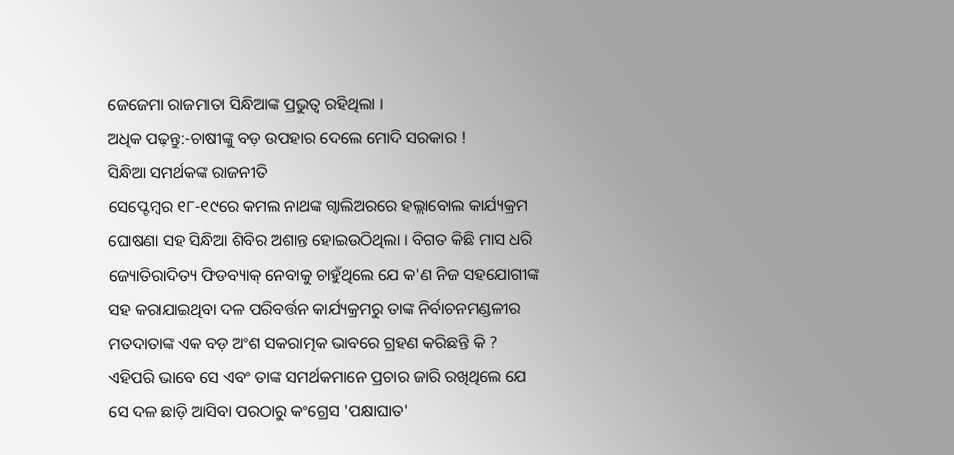ଜେଜେମା ରାଜମାତା ସିନ୍ଧିଆଙ୍କ ପ୍ରଭୁତ୍ୱ ରହିଥିଲା ।
ଅଧିକ ପଢ଼ନ୍ତୁ:-ଚାଷୀଙ୍କୁ ବଡ଼ ଉପହାର ଦେଲେ ମୋଦି ସରକାର !
ସିନ୍ଧିଆ ସମର୍ଥକଙ୍କ ରାଜନୀତି
ସେପ୍ଟେମ୍ବର ୧୮-୧୯ରେ କମଲ ନାଥଙ୍କ ଗ୍ୱାଲିଅରରେ ହଲ୍ଲାବୋଲ କାର୍ଯ୍ୟକ୍ରମ ଘୋଷଣା ସହ ସିନ୍ଧିଆ ଶିବିର ଅଶାନ୍ତ ହୋଇଉଠିଥିଲା । ବିଗତ କିଛି ମାସ ଧରି ଜ୍ୟୋତିରାଦିତ୍ୟ ଫିଡବ୍ୟାକ୍ ନେବାକୁ ଚାହୁଁଥିଲେ ଯେ କ'ଣ ନିଜ ସହଯୋଗୀଙ୍କ ସହ କରାଯାଇଥିବା ଦଳ ପରିବର୍ତ୍ତନ କାର୍ଯ୍ୟକ୍ରମରୁ ତାଙ୍କ ନିର୍ବାଚନମଣ୍ଡଳୀର ମତଦାତାଙ୍କ ଏକ ବଡ଼ ଅଂଶ ସକରାତ୍ମକ ଭାବରେ ଗ୍ରହଣ କରିଛନ୍ତି କି ? ଏହିପରି ଭାବେ ସେ ଏବଂ ତାଙ୍କ ସମର୍ଥକମାନେ ପ୍ରଚାର ଜାରି ରଖିଥିଲେ ଯେ ସେ ଦଳ ଛାଡ଼ି ଆସିବା ପରଠାରୁ କଂଗ୍ରେସ 'ପକ୍ଷାଘାତ'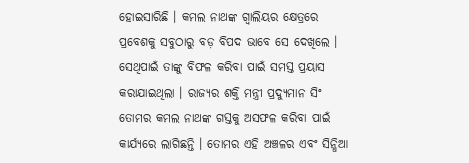ହୋଇସାରିଛି । କମଲ ନାଥଙ୍କ ଗ୍ୱାଲିୟର କ୍ଷେତ୍ରରେ ପ୍ରବେଶକୁ ସବୁଠାରୁ ବଡ଼ ବିପଦ ଭାବେ ସେ ଦେଖିଲେ । ସେଥିପାଇଁ ତାଙ୍କୁ ବିଫଳ କରିବା ପାଇଁ ସମସ୍ତ ପ୍ରୟାସ କରାଯାଇଥିଲା । ରାଜ୍ୟର ଶକ୍ତି ମନ୍ତ୍ରୀ ପ୍ରଦ୍ୟୁମାନ ସିଂ ତୋମର କମଲ ନାଥଙ୍କ ଗସ୍ତକୁ ଅସଫଳ କରିବା ପାଇଁ କାର୍ଯ୍ୟରେ ଲାଗିଛନ୍ତି । ତୋମର ଏହି ଅଞ୍ଚଳର ଏବଂ ସିନ୍ଧିଆ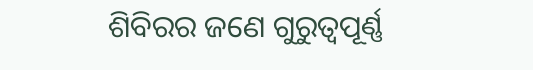ଶିବିରର ଜଣେ ଗୁରୁତ୍ୱପୂର୍ଣ୍ଣ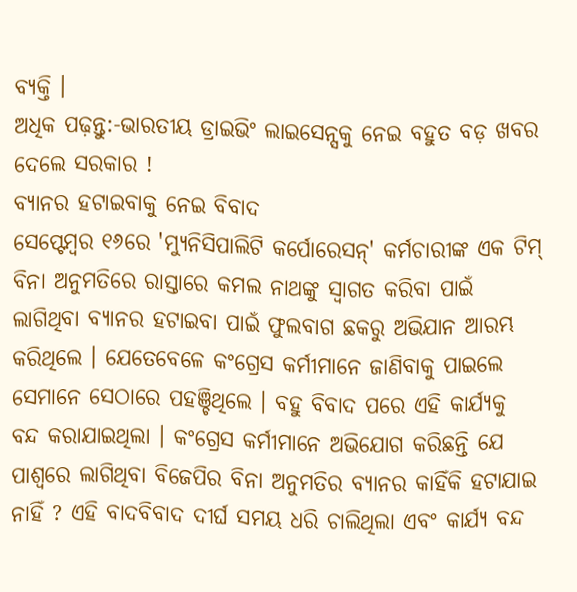ବ୍ୟକ୍ତି ।
ଅଧିକ ପଢ଼ନ୍ତୁ:-ଭାରତୀୟ ଡ୍ରାଇଭିଂ ଲାଇସେନ୍ସକୁ ନେଇ ବହୁତ ବଡ଼ ଖବର ଦେଲେ ସରକାର !
ବ୍ୟାନର ହଟାଇବାକୁ ନେଇ ବିବାଦ
ସେପ୍ଟେମ୍ବର ୧୬ରେ 'ମ୍ୟୁନିସିପାଲିଟି କର୍ପୋରେସନ୍' କର୍ମଚାରୀଙ୍କ ଏକ ଟିମ୍ ବିନା ଅନୁମତିରେ ରାସ୍ତାରେ କମଲ ନାଥଙ୍କୁ ସ୍ୱାଗତ କରିବା ପାଇଁ ଲାଗିଥିବା ବ୍ୟାନର ହଟାଇବା ପାଇଁ ଫୁଲବାଗ ଛକରୁ ଅଭିଯାନ ଆରମ୍ଭ କରିଥିଲେ । ଯେତେବେଳେ କଂଗ୍ରେସ କର୍ମୀମାନେ ଜାଣିବାକୁ ପାଇଲେ ସେମାନେ ସେଠାରେ ପହଞ୍ଚିଥିଲେ । ବହୁ ବିବାଦ ପରେ ଏହି କାର୍ଯ୍ୟକୁ ବନ୍ଦ କରାଯାଇଥିଲା । କଂଗ୍ରେସ କର୍ମୀମାନେ ଅଭିଯୋଗ କରିଛନ୍ତି ଯେ ପାଶ୍ୱରେ ଲାଗିଥିବା ବିଜେପିର ବିନା ଅନୁମତିର ବ୍ୟାନର କାହିଁକି ହଟାଯାଇ ନାହିଁ ? ଏହି ବାଦବିବାଦ ଦୀର୍ଘ ସମୟ ଧରି ଚାଲିଥିଲା ଏବଂ କାର୍ଯ୍ୟ ବନ୍ଦ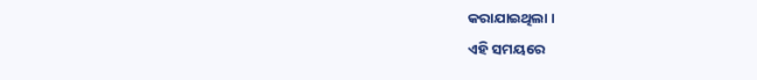କରାଯାଇଥିଲା ।
ଏହି ସମୟରେ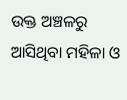ଉକ୍ତ ଅଞ୍ଚଳରୁ ଆସିଥିବା ମହିଳା ଓ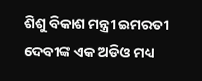ଶିଶୁ ବିକାଶ ମନ୍ତ୍ରୀ ଇମରତୀ ଦେବୀଙ୍କ ଏକ ଅଡିଓ ମଧ୍ୟ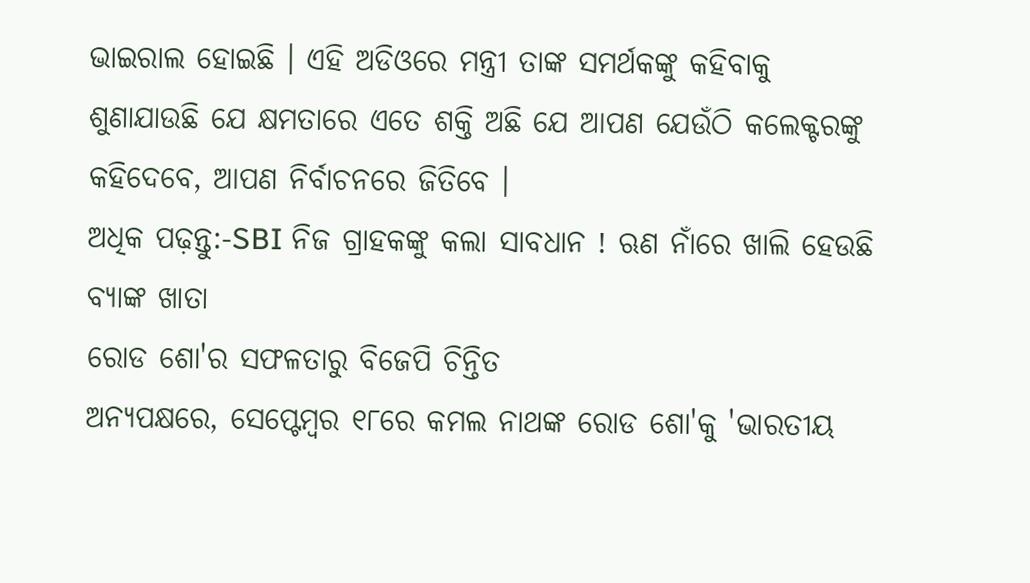ଭାଇରାଲ ହୋଇଛି । ଏହି ଅଡିଓରେ ମନ୍ତ୍ରୀ ତାଙ୍କ ସମର୍ଥକଙ୍କୁ କହିବାକୁ ଶୁଣାଯାଉଛି ଯେ କ୍ଷମତାରେ ଏତେ ଶକ୍ତି ଅଛି ଯେ ଆପଣ ଯେଉଁଠି କଲେକ୍ଟରଙ୍କୁ କହିଦେବେ, ଆପଣ ନିର୍ବାଚନରେ ଜିତିବେ ।
ଅଧିକ ପଢ଼ନ୍ତୁ:-SBI ନିଜ ଗ୍ରାହକଙ୍କୁ କଲା ସାବଧାନ ! ଋଣ ନାଁରେ ଖାଲି ହେଉଛି ବ୍ୟାଙ୍କ ଖାତା
ରୋଡ ଶୋ'ର ସଫଳତାରୁ ବିଜେପି ଚିନ୍ତିତ
ଅନ୍ୟପକ୍ଷରେ, ସେପ୍ଟେମ୍ବର ୧୮ରେ କମଲ ନାଥଙ୍କ ରୋଡ ଶୋ'କୁ 'ଭାରତୀୟ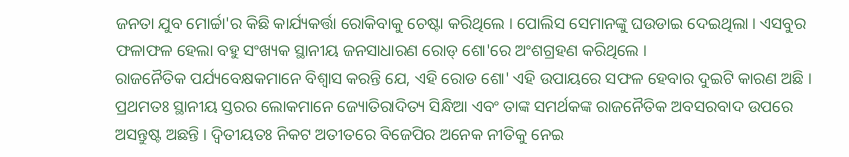ଜନତା ଯୁବ ମୋର୍ଚ୍ଚା'ର କିଛି କାର୍ଯ୍ୟକର୍ତ୍ତା ରୋକିବାକୁ ଚେଷ୍ଟା କରିଥିଲେ । ପୋଲିସ ସେମାନଙ୍କୁ ଘଉଡାଇ ଦେଇଥିଲା । ଏସବୁର ଫଳାଫଳ ହେଲା ବହୁ ସଂଖ୍ୟକ ସ୍ଥାନୀୟ ଜନସାଧାରଣ ରୋଡ୍ ଶୋ'ରେ ଅଂଶଗ୍ରହଣ କରିଥିଲେ ।
ରାଜନୈତିକ ପର୍ଯ୍ୟବେକ୍ଷକମାନେ ବିଶ୍ୱାସ କରନ୍ତି ଯେ, ଏହି ରୋଡ ଶୋ' ଏହି ଉପାୟରେ ସଫଳ ହେବାର ଦୁଇଟି କାରଣ ଅଛି । ପ୍ରଥମତଃ ସ୍ଥାନୀୟ ସ୍ତରର ଲୋକମାନେ ଜ୍ୟୋତିରାଦିତ୍ୟ ସିନ୍ଧିଆ ଏବଂ ତାଙ୍କ ସମର୍ଥକଙ୍କ ରାଜନୈତିକ ଅବସରବାଦ ଉପରେ ଅସନ୍ତୁଷ୍ଟ ଅଛନ୍ତି । ଦ୍ୱିତୀୟତଃ ନିକଟ ଅତୀତରେ ବିଜେପିର ଅନେକ ନୀତିକୁ ନେଇ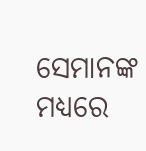ସେମାନଙ୍କ ମଧ୍ୟରେ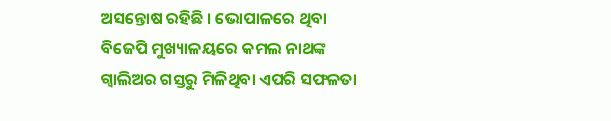ଅସନ୍ତୋଷ ରହିଛି । ଭୋପାଳରେ ଥିବା ବିଜେପି ମୁଖ୍ୟାଳୟରେ କମଲ ନାଥଙ୍କ ଗ୍ୱାଲିଅର ଗସ୍ତରୁ ମିଳିଥିବା ଏପରି ସଫଳତା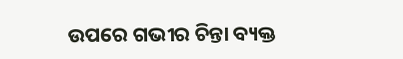ଉପରେ ଗଭୀର ଚିନ୍ତା ବ୍ୟକ୍ତ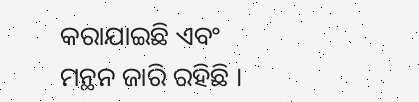କରାଯାଇଛି ଏବଂ ମନ୍ଥନ ଜାରି ରହିଛି ।